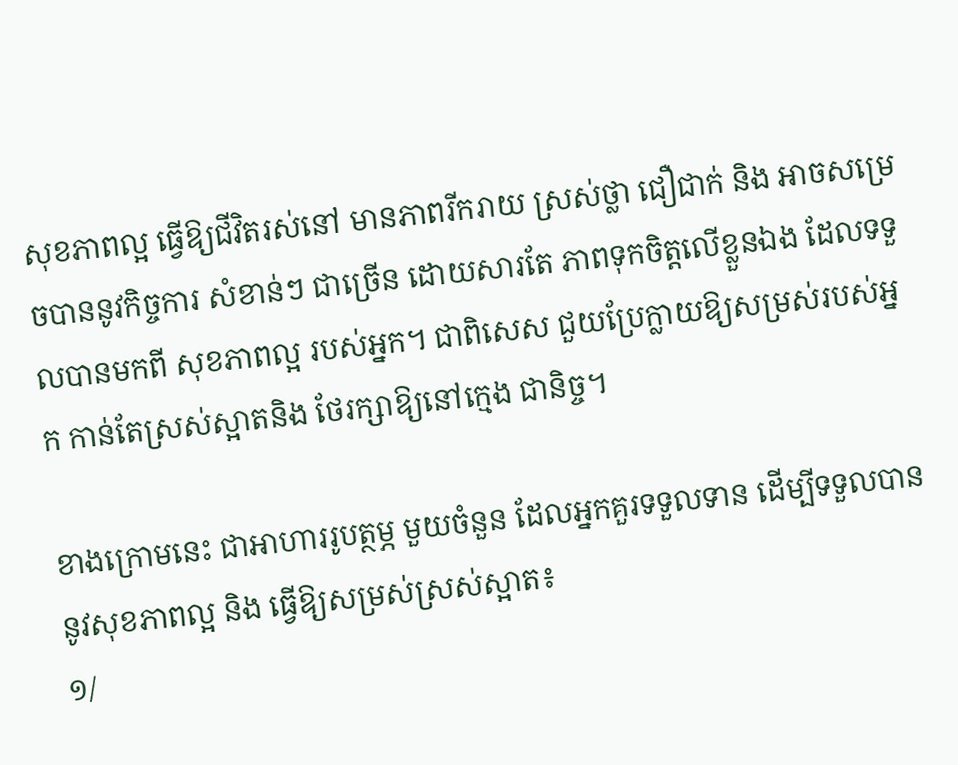សុខភាពល្អ ធ្វើឱ្យជីវិតរស់នៅ មានភាពរីករាយ ស្រស់ថ្លា ជឿជាក់ និង អាចសម្រេចបាននូវកិច្ចការ សំខាន់ៗ ជាច្រើន ដោយសារតែ ភាពទុកចិត្តលើខ្លួនឯង ដែលទទួលបានមកពី សុខភាពល្អ របស់អ្នក។ ជាពិសេស ជួយប្រែក្លាយឱ្យសម្រស់របស់អ្នក កាន់តែស្រស់ស្អាតនិង ថែរក្សាឱ្យនៅក្មេង ជានិច្ច។

ខាងក្រោមនេះ ជាអាហាររូបត្ថម្ភ មួយចំនួន ដែលអ្នកគួរទទួលទាន ដើម្បីទទួលបាននូវសុខភាពល្អ និង ធ្វើឱ្យសម្រស់ស្រស់ស្អាត៖
១/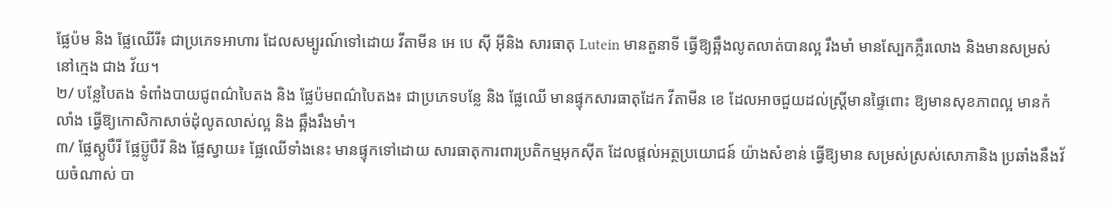ផ្លែប៉ម និង ផ្លែឈើរី៖ ជាប្រភេទអាហារ ដែលសម្បូរណ៍ទៅដោយ វីតាមីន អេ បេ ស៊ី អ៊ីនិង សារធាតុ Lutein មានតួនាទី ធ្វើឱ្យឆ្អឹងលូតលាត់បានល្អ រឹងមាំ មានស្បែកភ្លឺរលោង និងមានសម្រស់នៅក្មេង ជាង វ័យ។
២/ បន្លែបៃតង ទំពាំងបាយជូពណ៌បៃតង និង ផ្លែប៉មពណ៌បៃតង៖ ជាប្រភេទបន្លែ និង ផ្លែឈើ មានផ្ទុកសារធាតុដែក វីតាមីន ខេ ដែលអាចជួយដល់ស្ត្រីមានផ្ទៃពោះ ឱ្យមានសុខភាពល្អ មានកំលាំង ធ្វើឱ្យកោសិកាសាច់ដុំលូតលាស់ល្អ និង ឆ្អឹងរឹងមាំ។
៣/ ផ្លែស្តូបឺរី ផ្លែប្ល៊ូបឺរី និង ផ្លែស្វាយ៖ ផ្លែឈើទាំងនេះ មានផ្ទុកទៅដោយ សារធាតុការពារប្រតិកម្មអុកស៊ីត ដែលផ្តល់អត្ថប្រយោជន៍ យ៉ាងសំខាន់ ធ្វើឱ្យមាន សម្រស់ស្រស់សោភានិង ប្រឆាំងនឹងវ័យចំណាស់ បា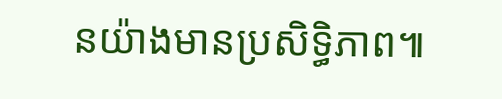នយ៉ាងមានប្រសិទ្ធិភាព៕